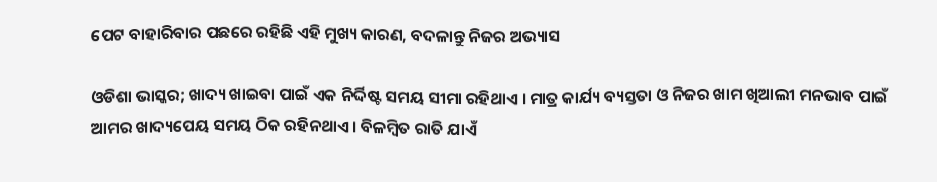ପେଟ ବାହାରିବାର ପଛରେ ରହିଛି ଏହି ମୁଖ୍ୟ କାରଣ, ବଦଳାନ୍ତୁ ନିଜର ଅଭ୍ୟାସ

ଓଡିଶା ଭାସ୍କର; ଖାଦ୍ୟ ଖାଇବା ପାଇଁ ଏକ ନିର୍ଦ୍ଦିଷ୍ଟ ସମୟ ସୀମା ରହିଥାଏ । ମାତ୍ର କାର୍ଯ୍ୟ ବ୍ୟସ୍ତତା ଓ ନିଜର ଖାମ ଖିଆଲୀ ମନଭାବ ପାଇଁ ଆମର ଖାଦ୍ୟପେୟ ସମୟ ଠିକ ରହିନଥାଏ । ବିଳମ୍ୱିତ ରାତି ଯାଏଁ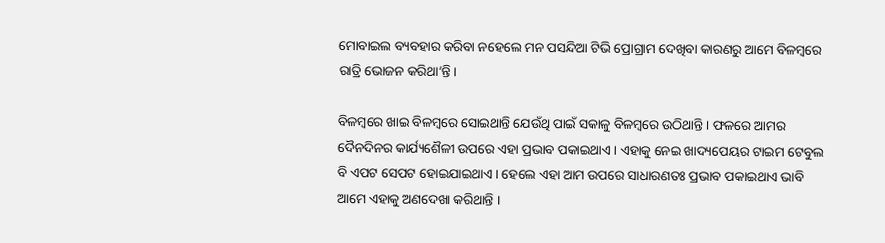ମୋବାଇଲ ବ୍ୟବହାର କରିବା ନହେଲେ ମନ ପସନ୍ଦିଆ ଟିଭି ପ୍ରୋଗ୍ରାମ ଦେଖିବା କାରଣରୁ ଆମେ ବିଳମ୍ବରେ ରାତ୍ରି ଭୋଜନ କରିଥା’ନ୍ତି ।

ବିଳମ୍ବରେ ଖାଇ ବିଳମ୍ବରେ ସୋଇଥାନ୍ତି ଯେଉଁଥି ପାଇଁ ସକାଳୁ ବିଳମ୍ବରେ ଉଠିଥାନ୍ତି । ଫଳରେ ଆମର ଦୈନଦିନର କାର୍ଯ୍ୟଶୈଳୀ ଉପରେ ଏହା ପ୍ରଭାବ ପକାଇଥାଏ । ଏହାକୁ ନେଇ ଖାଦ୍ୟପେୟର ଟାଇମ ଟେବୁଲ ବି ଏପଟ ସେପଟ ହୋଇଯାଇଥାଏ । ହେଲେ ଏହା ଆମ ଉପରେ ସାଧାରଣତଃ ପ୍ରଭାବ ପକାଇଥାଏ ଭାବି ଆମେ ଏହାକୁ ଅଣଦେଖା କରିଥାନ୍ତି ।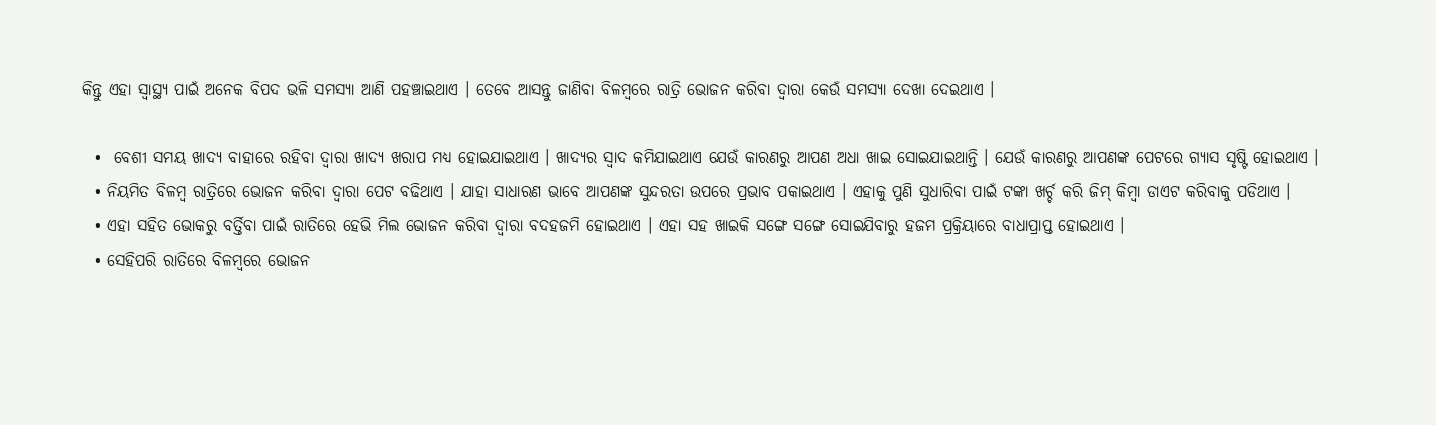କିନ୍ତୁ ଏହା ସ୍ୱାସ୍ଥ୍ୟ ପାଇଁ ଅନେକ ବିପଦ ଭଳି ସମସ୍ୟା ଆଣି ପହଞ୍ଚାଇଥାଏ । ତେବେ ଆସନ୍ତୁ ଜାଣିବା ବିଳମ୍ବରେ ରାତ୍ରି ଭୋଜନ କରିବା ଦ୍ୱାରା କେଉଁ ସମସ୍ୟା ଦେଖା ଦେଇଥାଏ ।

  •  ବେଶୀ ସମୟ ଖାଦ୍ୟ ବାହାରେ ରହିବା ଦ୍ୱାରା ଖାଦ୍ୟ ଖରାପ ମଧ୍ୟ ହୋଇଯାଇଥାଏ । ଖାଦ୍ୟର ସ୍ୱାଦ କମିଯାଇଥାଏ ଯେଉଁ କାରଣରୁ ଆପଣ ଅଧା ଖାଇ ସୋଇଯାଇଥାନ୍ତି । ଯେଉଁ କାରଣରୁ ଆପଣଙ୍କ ପେଟରେ ଗ୍ୟାସ ସୃଷ୍ଟି ହୋଇଥାଏ ।
  • ନିୟମିତ ବିଳମ୍ବ ରାତ୍ରିରେ ଭୋଜନ କରିବା ଦ୍ୱାରା ପେଟ ବଢିଥାଏ । ଯାହା ସାଧାରଣ ଭାବେ ଆପଣଙ୍କ ସୁନ୍ଦରତା ଉପରେ ପ୍ରଭାବ ପକାଇଥାଏ । ଏହାକୁ ପୁଣି ସୁଧାରିବା ପାଇଁ ଟଙ୍କା ଖର୍ଚ୍ଚ କରି ଜିମ୍ କିମ୍ୱା ଡାଏଟ କରିବାକୁ ପଡିଥାଏ ।
  • ଏହା ସହିତ ଭୋକରୁ ବର୍ତ୍ତିବା ପାଇଁ ରାତିରେ ହେଭି ମିଲ ଭୋଜନ କରିବା ଦ୍ୱାରା ବଦହଜମି ହୋଇଥାଏ । ଏହା ସହ ଖାଇକି ସଙ୍ଗେ ସଙ୍ଗେ ସୋଇଯିବାରୁ ହଜମ ପ୍ରକ୍ରିୟାରେ ବାଧାପ୍ରାପ୍ତ ହୋଇଥାଏ ।
  • ସେହିପରି ରାତିରେ ବିଳମ୍ବରେ ଭୋଜନ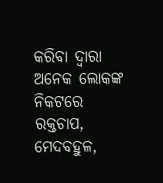କରିବା ଦ୍ୱାରା ଅନେକ ଲୋକଙ୍କ ନିକଟରେ ରକ୍ତଚାପ, ମେଦବହୁଳ,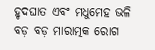ହୃଦଘାତ ଏବଂ ମଧୁମେହ ଭଳି ବଡ଼ ବଡ଼ ମାରାତ୍ମକ ରୋଗ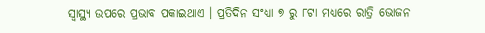ସ୍ୱାସ୍ଥ୍ୟ ଉପରେ ପ୍ରଭାବ ପକାଇଥାଏ । ପ୍ରତିଦିନ ସଂଧ୍ୟା ୭ ରୁ ୮ଟା ମଧ୍ୟରେ ରାତ୍ରି ଭୋଜନ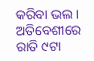କରିବା ଭଲ । ଅତିବେଶୀରେ ରାତି ୯ଟା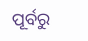ପୂର୍ବରୁ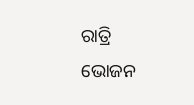ରାତ୍ରି ଭୋଜନ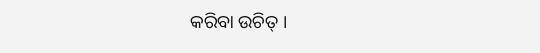କରିବା ଉଚିତ୍ ।